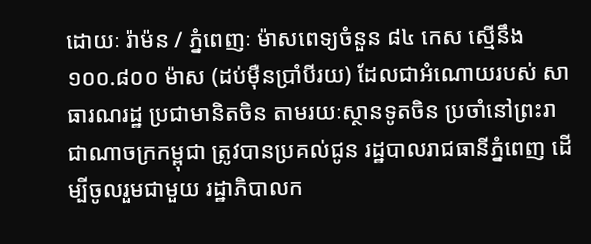ដោយៈ រ៉ាម៉ន / ភ្នំពេញៈ ម៉ាសពេទ្យចំនួន ៨៤ កេស ស្មើនឹង ១០០.៨០០ ម៉ាស (ដប់ម៉ឺនប្រាំបីរយ) ដែលជាអំណោយរបស់ សាធារណរដ្ឋ ប្រជាមានិតចិន តាមរយៈស្ថានទូតចិន ប្រចាំនៅព្រះរាជាណាចក្រកម្ពុជា ត្រូវបានប្រគល់ជូន រដ្ឋបាលរាជធានីភ្នំពេញ ដើម្បីចូលរួមជាមួយ រដ្ឋាភិបាលក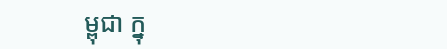ម្ពុជា ក្នុ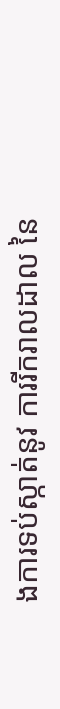ងការទប់ស្កាត់នូវ ការរីករាលដាល នៃ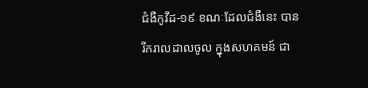ជំងឺកូវីដ-១៩ ខណៈដែលជំងឺនេះ បានរីករាលដាលចូល ក្នុងសហគមន៍ ជា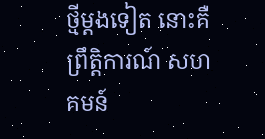ថ្មីម្តងទៀត នោះគឺព្រឹត្តិការណ៍ សហគមន៍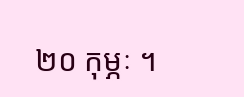២០ កុម្ភៈ ។